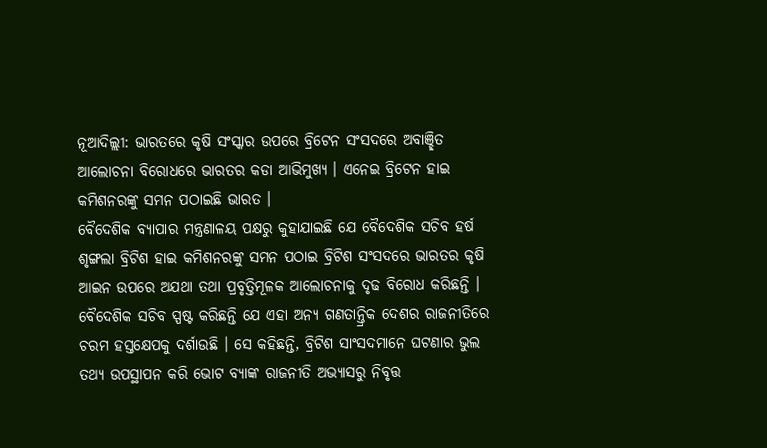ନୂଆଦିଲ୍ଲୀ: ଭାରତରେ କୃଷି ସଂସ୍କାର ଉପରେ ବ୍ରିଟେନ ସଂସଦରେ ଅବାଞ୍ଛିତ ଆଲୋଚନା ବିରୋଧରେ ଭାରତର କଡା ଆଭିମୁଖ୍ୟ । ଏନେଇ ବ୍ରିଟେନ ହାଇ କମିଶନରଙ୍କୁ ସମନ ପଠାଇଛି ଭାରତ ।
ବୈଦେଶିକ ବ୍ୟାପାର ମନ୍ତ୍ରଣାଳୟ ପକ୍ଷରୁ କୁହାଯାଇଛି ଯେ ବୈଦେଶିକ ସଚିବ ହର୍ଷ ଶୃଙ୍ଗଲା ବ୍ରିଟିଶ ହାଇ କମିଶନରଙ୍କୁ ସମନ ପଠାଇ ବ୍ରିଟିଶ ସଂସଦରେ ଭାରତର କୃଷି ଆଇନ ଉପରେ ଅଯଥା ତଥା ପ୍ରବୃତ୍ତିମୂଳକ ଆଲୋଚନାକୁ ଦୃଢ ବିରୋଧ କରିଛନ୍ତି । ବୈଦେଶିକ ସଚିବ ସ୍ପଷ୍ଟ କରିଛନ୍ତି ଯେ ଏହା ଅନ୍ୟ ଗଣତାନ୍ତ୍ରିକ ଦେଶର ରାଜନୀତିରେ ଚରମ ହସ୍ତକ୍ଷେପକୁ ଦର୍ଶାଉଛି । ସେ କହିଛନ୍ତି, ବ୍ରିଟିଶ ସାଂସଦମାନେ ଘଟଣାର ଭୁଲ ତଥ୍ୟ ଉପସ୍ଥାପନ କରି ଭୋଟ ବ୍ୟାଙ୍କ ରାଜନୀତି ଅଭ୍ୟାସରୁ ନିବୃତ୍ତ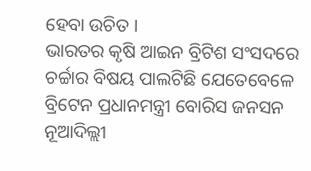ହେବା ଉଚିତ ।
ଭାରତର କୃଷି ଆଇନ ବ୍ରିଟିଶ ସଂସଦରେ ଚର୍ଚ୍ଚାର ବିଷୟ ପାଲଟିଛି ଯେତେବେଳେ ବ୍ରିଟେନ ପ୍ରଧାନମନ୍ତ୍ରୀ ବୋରିସ ଜନସନ ନୂଆଦିଲ୍ଲୀ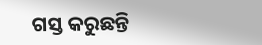ଗସ୍ତ କରୁଛନ୍ତି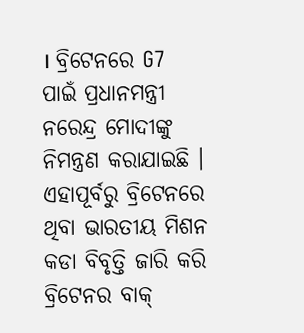। ବ୍ରିଟେନରେ G7 ପାଇଁ ପ୍ରଧାନମନ୍ତ୍ରୀ ନରେନ୍ଦ୍ର ମୋଦୀଙ୍କୁ ନିମନ୍ତ୍ରଣ କରାଯାଇଛି ।
ଏହାପୂର୍ବରୁ ବ୍ରିଟେନରେ ଥିବା ଭାରତୀୟ ମିଶନ କଡା ବିବୃତ୍ତି ଜାରି କରି ବ୍ରିଟେନର ବାକ୍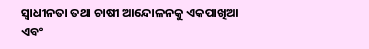ସ୍ୱାଧୀନତା ତଥା ଚାଷୀ ଆନ୍ଦୋଳନକୁ ଏକପାଖିଆ ଏବଂ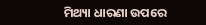ମିଥ୍ୟା ଧାରଣା ଉପରେ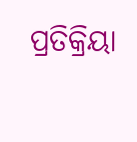ପ୍ରତିକ୍ରିୟା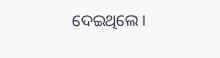ଦେଇଥିଲେ ।